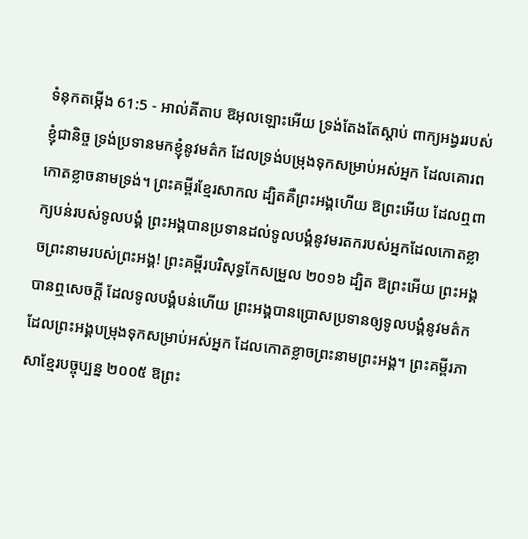ទំនុកតម្កើង 61:5 - អាល់គីតាប ឱអុលឡោះអើយ ទ្រង់តែងតែស្តាប់ ពាក្យអង្វររបស់ខ្ញុំជានិច្ច ទ្រង់ប្រទានមកខ្ញុំនូវមត៌ក ដែលទ្រង់បម្រុងទុកសម្រាប់អស់អ្នក ដែលគោរពកោតខ្លាចនាមទ្រង់។ ព្រះគម្ពីរខ្មែរសាកល ដ្បិតគឺព្រះអង្គហើយ ឱព្រះអើយ ដែលឮពាក្យបន់របស់ទូលបង្គំ ព្រះអង្គបានប្រទានដល់ទូលបង្គំនូវមរតករបស់អ្នកដែលកោតខ្លាចព្រះនាមរបស់ព្រះអង្គ! ព្រះគម្ពីរបរិសុទ្ធកែសម្រួល ២០១៦ ដ្បិត ឱព្រះអើយ ព្រះអង្គបានឮសេចក្ដី ដែលទូលបង្គំបន់ហើយ ព្រះអង្គបានប្រោសប្រទានឲ្យទូលបង្គំនូវមត៌ក ដែលព្រះអង្គបម្រុងទុកសម្រាប់អស់អ្នក ដែលកោតខ្លាចព្រះនាមព្រះអង្គ។ ព្រះគម្ពីរភាសាខ្មែរបច្ចុប្បន្ន ២០០៥ ឱព្រះ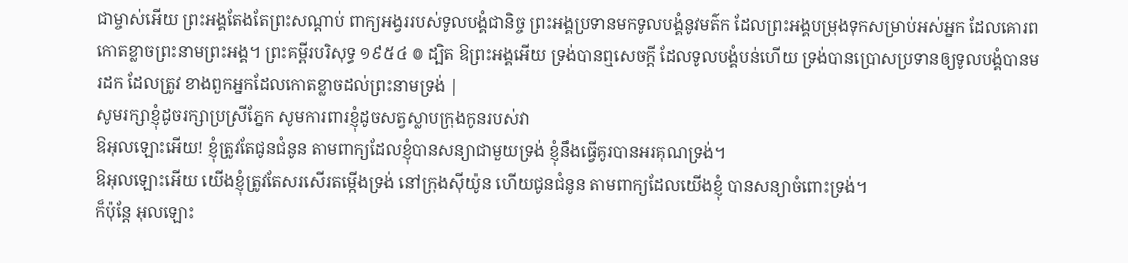ជាម្ចាស់អើយ ព្រះអង្គតែងតែព្រះសណ្ដាប់ ពាក្យអង្វររបស់ទូលបង្គំជានិច្ច ព្រះអង្គប្រទានមកទូលបង្គំនូវមត៌ក ដែលព្រះអង្គបម្រុងទុកសម្រាប់អស់អ្នក ដែលគោរពកោតខ្លាចព្រះនាមព្រះអង្គ។ ព្រះគម្ពីរបរិសុទ្ធ ១៩៥៤ ៙ ដ្បិត ឱព្រះអង្គអើយ ទ្រង់បានឮសេចក្ដី ដែលទូលបង្គំបន់ហើយ ទ្រង់បានប្រោសប្រទានឲ្យទូលបង្គំបានមរដក ដែលត្រូវ ខាងពួកអ្នកដែលកោតខ្លាចដល់ព្រះនាមទ្រង់ |
សូមរក្សាខ្ញុំដូចរក្សាប្រស្រីភ្នែក សូមការពារខ្ញុំដូចសត្វស្លាបក្រុងកូនរបស់វា
ឱអុលឡោះអើយ! ខ្ញុំត្រូវតែជូនជំនូន តាមពាក្យដែលខ្ញុំបានសន្យាជាមួយទ្រង់ ខ្ញុំនឹងធ្វើគូរបានអរគុណទ្រង់។
ឱអុលឡោះអើយ យើងខ្ញុំត្រូវតែសរសើរតម្កើងទ្រង់ នៅក្រុងស៊ីយ៉ូន ហើយជូនជំនូន តាមពាក្យដែលយើងខ្ញុំ បានសន្យាចំពោះទ្រង់។
ក៏ប៉ុន្តែ អុលឡោះ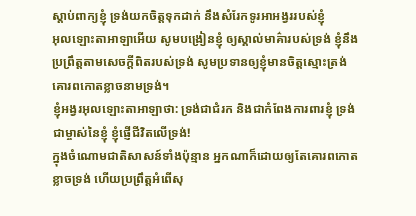ស្ដាប់ពាក្យខ្ញុំ ទ្រង់យកចិត្តទុកដាក់ នឹងសំរែកទូរអាអង្វររបស់ខ្ញុំ
អុលឡោះតាអាឡាអើយ សូមបង្រៀនខ្ញុំ ឲ្យស្គាល់មាគ៌ារបស់ទ្រង់ ខ្ញុំនឹងប្រព្រឹត្តតាមសេចក្ដីពិតរបស់ទ្រង់ សូមប្រទានឲ្យខ្ញុំមានចិត្តស្មោះត្រង់ គោរពកោតខ្លាចនាមទ្រង់។
ខ្ញុំអង្វរអុលឡោះតាអាឡាថា: ទ្រង់ជាជំរក និងជាកំពែងការពារខ្ញុំ ទ្រង់ជាម្ចាស់នៃខ្ញុំ ខ្ញុំផ្ញើជីវិតលើទ្រង់!
ក្នុងចំណោមជាតិសាសន៍ទាំងប៉ុន្មាន អ្នកណាក៏ដោយឲ្យតែគោរពកោតខ្លាចទ្រង់ ហើយប្រព្រឹត្ដអំពើសុ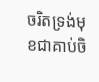ចរិតទ្រង់មុខជាគាប់ចិ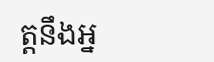ត្តនឹងអ្ន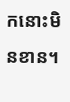កនោះមិនខាន។